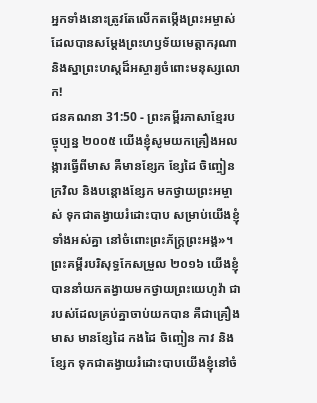អ្នកទាំងនោះត្រូវតែលើកតម្កើងព្រះអម្ចាស់ ដែលបានសម្តែងព្រះហឫទ័យមេត្តាករុណា និងស្នាព្រះហស្ដដ៏អស្ចារ្យចំពោះមនុស្សលោក!
ជនគណនា 31:50 - ព្រះគម្ពីរភាសាខ្មែរបច្ចុប្បន្ន ២០០៥ យើងខ្ញុំសូមយកគ្រឿងអលង្ការធ្វើពីមាស គឺមានខ្សែក ខ្សែដៃ ចិញ្ចៀន ក្រវិល និងបន្តោងខ្សែក មកថ្វាយព្រះអម្ចាស់ ទុកជាតង្វាយរំដោះបាប សម្រាប់យើងខ្ញុំទាំងអស់គ្នា នៅចំពោះព្រះភ័ក្ត្រព្រះអង្គ»។ ព្រះគម្ពីរបរិសុទ្ធកែសម្រួល ២០១៦ យើងខ្ញុំបាននាំយកតង្វាយមកថ្វាយព្រះយេហូវ៉ា ជារបស់ដែលគ្រប់គ្នាចាប់យកបាន គឺជាគ្រឿងមាស មានខ្សែដៃ កងដៃ ចិញ្ចៀន កាវ និងខ្សែក ទុកជាតង្វាយរំដោះបាបយើងខ្ញុំនៅចំ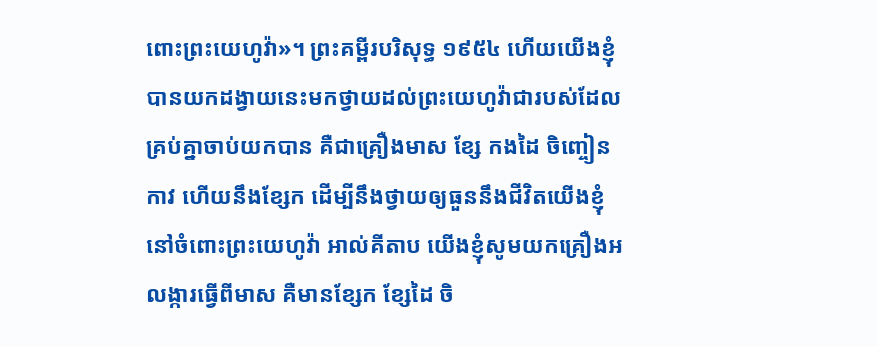ពោះព្រះយេហូវ៉ា»។ ព្រះគម្ពីរបរិសុទ្ធ ១៩៥៤ ហើយយើងខ្ញុំបានយកដង្វាយនេះមកថ្វាយដល់ព្រះយេហូវ៉ាជារបស់ដែលគ្រប់គ្នាចាប់យកបាន គឺជាគ្រឿងមាស ខ្សែ កងដៃ ចិញ្ចៀន កាវ ហើយនឹងខ្សែក ដើម្បីនឹងថ្វាយឲ្យធួននឹងជីវិតយើងខ្ញុំនៅចំពោះព្រះយេហូវ៉ា អាល់គីតាប យើងខ្ញុំសូមយកគ្រឿងអលង្ការធ្វើពីមាស គឺមានខ្សែក ខ្សែដៃ ចិ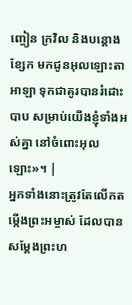ញ្ចៀន ក្រវិល និងបន្តោងខ្សែក មកជូនអុលឡោះតាអាឡា ទុកជាគូរបានរំដោះបាប សម្រាប់យើងខ្ញុំទាំងអស់គ្នា នៅចំពោះអុលឡោះ»។ |
អ្នកទាំងនោះត្រូវតែលើកតម្កើងព្រះអម្ចាស់ ដែលបានសម្តែងព្រះហ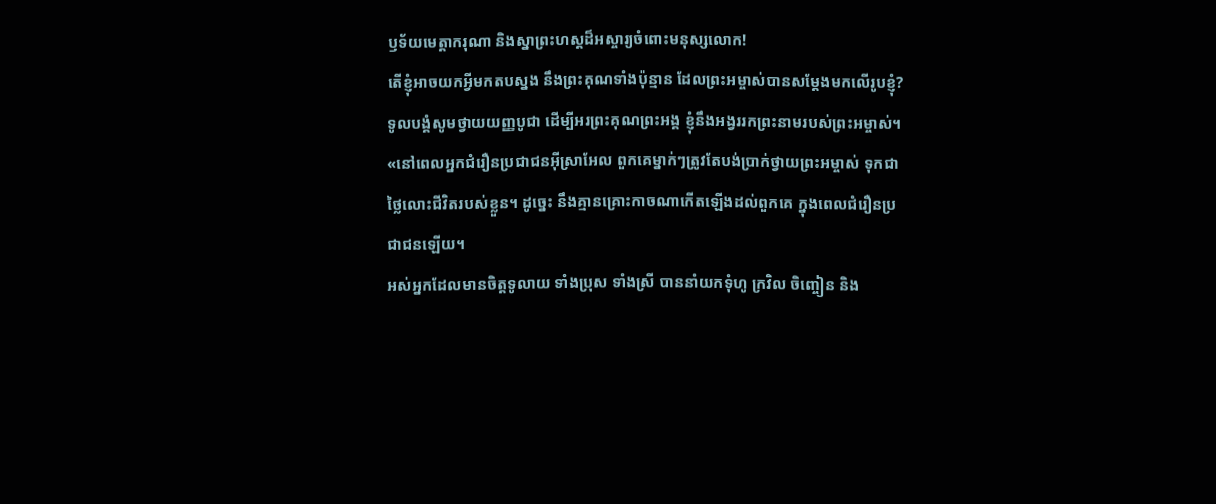ឫទ័យមេត្តាករុណា និងស្នាព្រះហស្ដដ៏អស្ចារ្យចំពោះមនុស្សលោក!
តើខ្ញុំអាចយកអ្វីមកតបស្នង នឹងព្រះគុណទាំងប៉ុន្មាន ដែលព្រះអម្ចាស់បានសម្តែងមកលើរូបខ្ញុំ?
ទូលបង្គំសូមថ្វាយយញ្ញបូជា ដើម្បីអរព្រះគុណព្រះអង្គ ខ្ញុំនឹងអង្វររកព្រះនាមរបស់ព្រះអម្ចាស់។
«នៅពេលអ្នកជំរឿនប្រជាជនអ៊ីស្រាអែល ពួកគេម្នាក់ៗត្រូវតែបង់ប្រាក់ថ្វាយព្រះអម្ចាស់ ទុកជាថ្លៃលោះជីវិតរបស់ខ្លួន។ ដូច្នេះ នឹងគ្មានគ្រោះកាចណាកើតឡើងដល់ពួកគេ ក្នុងពេលជំរឿនប្រជាជនឡើយ។
អស់អ្នកដែលមានចិត្តទូលាយ ទាំងប្រុស ទាំងស្រី បាននាំយកទុំហូ ក្រវិល ចិញ្ចៀន និង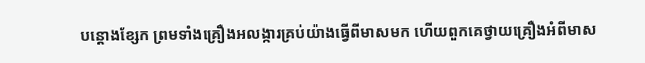បន្តោងខ្សែក ព្រមទាំងគ្រឿងអលង្ការគ្រប់យ៉ាងធ្វើពីមាសមក ហើយពួកគេថ្វាយគ្រឿងអំពីមាស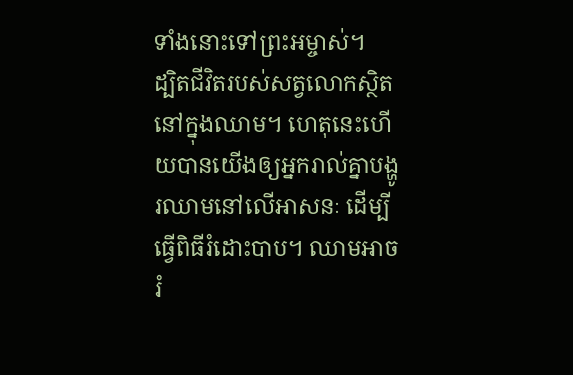ទាំងនោះទៅព្រះអម្ចាស់។
ដ្បិតជីវិតរបស់សត្វលោកស្ថិតនៅក្នុងឈាម។ ហេតុនេះហើយបានយើងឲ្យអ្នករាល់គ្នាបង្ហូរឈាមនៅលើអាសនៈ ដើម្បីធ្វើពិធីរំដោះបាប។ ឈាមអាចរំ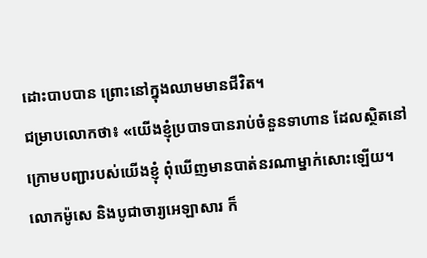ដោះបាបបាន ព្រោះនៅក្នុងឈាមមានជីវិត។
ជម្រាបលោកថា៖ «យើងខ្ញុំប្របាទបានរាប់ចំនួនទាហាន ដែលស្ថិតនៅក្រោមបញ្ជារបស់យើងខ្ញុំ ពុំឃើញមានបាត់នរណាម្នាក់សោះឡើយ។
លោកម៉ូសេ និងបូជាចារ្យអេឡាសារ ក៏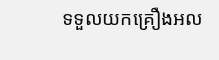ទទួលយកគ្រឿងអល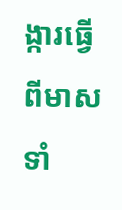ង្ការធ្វើពីមាសទាំ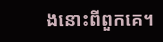ងនោះពីពួកគេ។